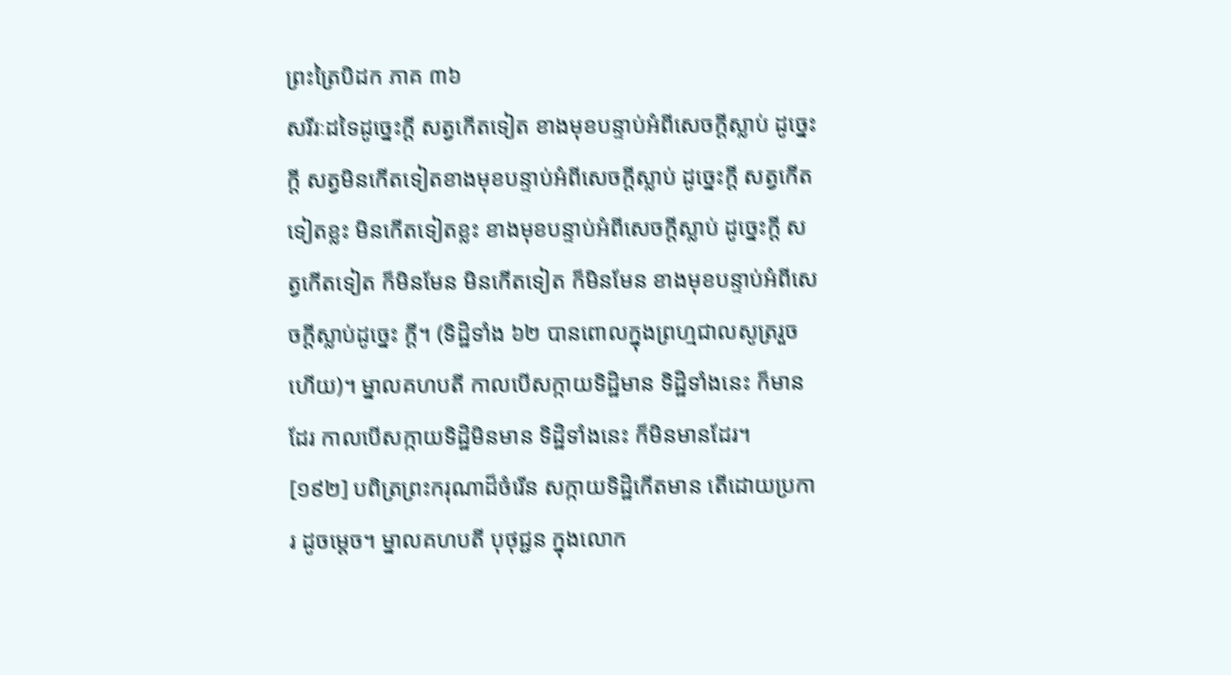ព្រះត្រៃបិដក ភាគ ៣៦
សរីរៈដទៃដូច្នេះក្តី សត្វកើតទៀត ខាងមុខបន្ទាប់អំពីសេចក្តីស្លាប់ ដូច្នេះក្តី សត្វមិនកើតទៀតខាងមុខបន្ទាប់អំពីសេចក្តីស្លាប់ ដូច្នេះក្តី សត្វកើតទៀតខ្លះ មិនកើតទៀតខ្លះ ខាងមុខបន្ទាប់អំពីសេចក្តីស្លាប់ ដូច្នេះក្តី សត្វកើតទៀត ក៏មិនមែន មិនកើតទៀត ក៏មិនមែន ខាងមុខបន្ទាប់អំពីសេចក្តីស្លាប់ដូច្នេះ ក្តី។ (ទិដ្ឋិទាំង ៦២ បានពោលក្នុងព្រហ្មជាលសូត្ររួចហើយ)។ ម្នាលគហបតី កាលបើសក្កាយទិដ្ឋិមាន ទិដ្ឋិទាំងនេះ ក៏មានដែរ កាលបើសក្កាយទិដ្ឋិមិនមាន ទិដ្ឋិទាំងនេះ ក៏មិនមានដែរ។
[១៩២] បពិត្រព្រះករុណាដ៏ចំរើន សក្កាយទិដ្ឋិកើតមាន តើដោយប្រការ ដូចម្តេច។ ម្នាលគហបតី បុថុជ្ជន ក្នុងលោក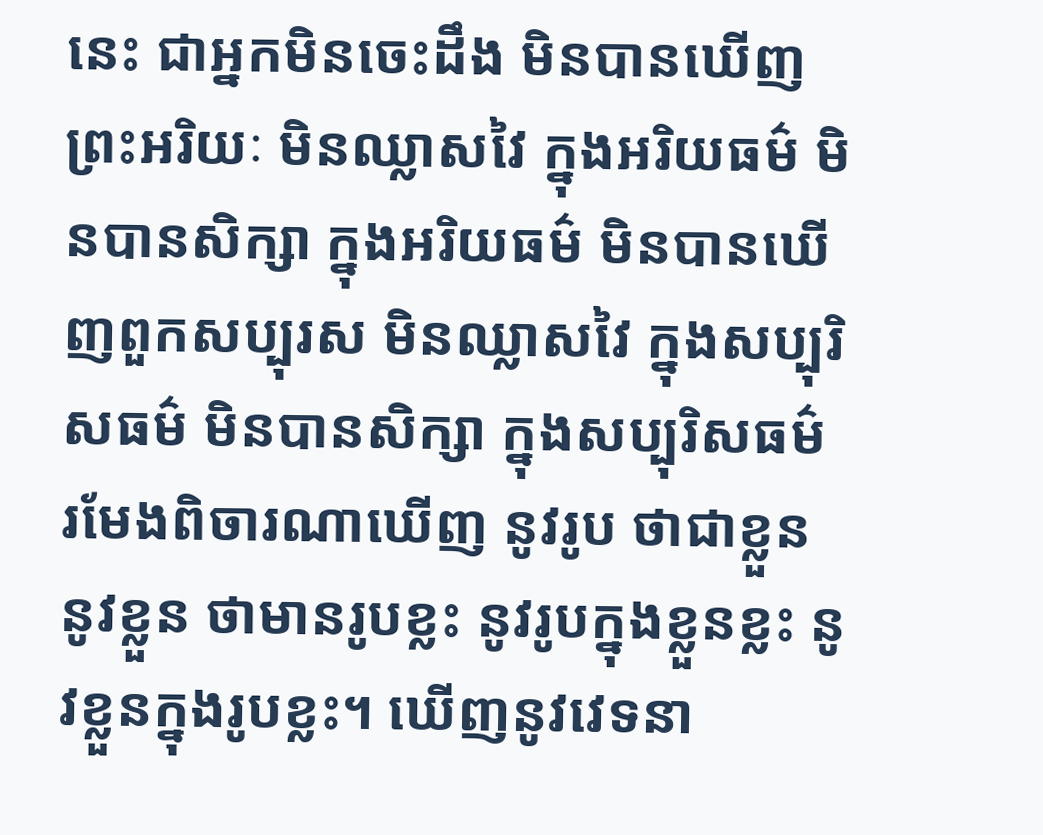នេះ ជាអ្នកមិនចេះដឹង មិនបានឃើញព្រះអរិយៈ មិនឈ្លាសវៃ ក្នុងអរិយធម៌ មិនបានសិក្សា ក្នុងអរិយធម៌ មិនបានឃើញពួកសប្បុរស មិនឈ្លាសវៃ ក្នុងសប្បុរិសធម៌ មិនបានសិក្សា ក្នុងសប្បុរិសធម៌ រមែងពិចារណាឃើញ នូវរូប ថាជាខ្លួន នូវខ្លួន ថាមានរូបខ្លះ នូវរូបក្នុងខ្លួនខ្លះ នូវខ្លួនក្នុងរូបខ្លះ។ ឃើញនូវវេទនា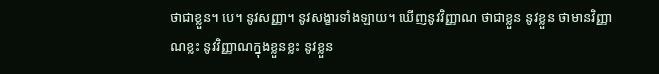ថាជាខ្លួន។ បេ។ នូវសញ្ញា។ នូវសង្ខារទាំងឡាយ។ ឃើញនូវវិញ្ញាណ ថាជាខ្លួន នូវខ្លួន ថាមានវិញ្ញាណខ្លះ នូវវិញ្ញាណក្នុងខ្លួនខ្លះ នូវខ្លួន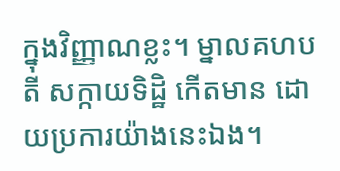ក្នុងវិញ្ញាណខ្លះ។ ម្នាលគហបតី សក្កាយទិដ្ឋិ កើតមាន ដោយប្រការយ៉ាងនេះឯង។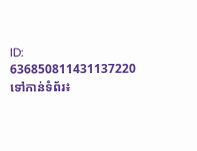ID: 636850811431137220
ទៅកាន់ទំព័រ៖